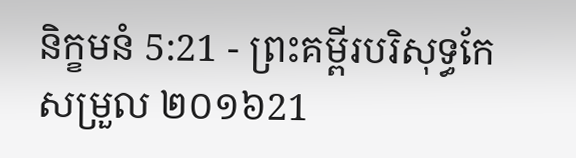និក្ខមនំ 5:21 - ព្រះគម្ពីរបរិសុទ្ធកែសម្រួល ២០១៦21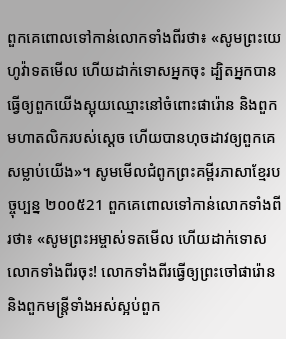ពួកគេពោលទៅកាន់លោកទាំងពីរថា៖ «សូមព្រះយេហូវ៉ាទតមើល ហើយដាក់ទោសអ្នកចុះ ដ្បិតអ្នកបានធ្វើឲ្យពួកយើងស្អុយឈ្មោះនៅចំពោះផារ៉ោន និងពួកមហាតលិករបស់ស្ដេច ហើយបានហុចដាវឲ្យពួកគេសម្លាប់យើង»។ សូមមើលជំពូកព្រះគម្ពីរភាសាខ្មែរបច្ចុប្បន្ន ២០០៥21 ពួកគេពោលទៅកាន់លោកទាំងពីរថា៖ «សូមព្រះអម្ចាស់ទតមើល ហើយដាក់ទោសលោកទាំងពីរចុះ! លោកទាំងពីរធ្វើឲ្យព្រះចៅផារ៉ោន និងពួកមន្ត្រីទាំងអស់ស្អប់ពួក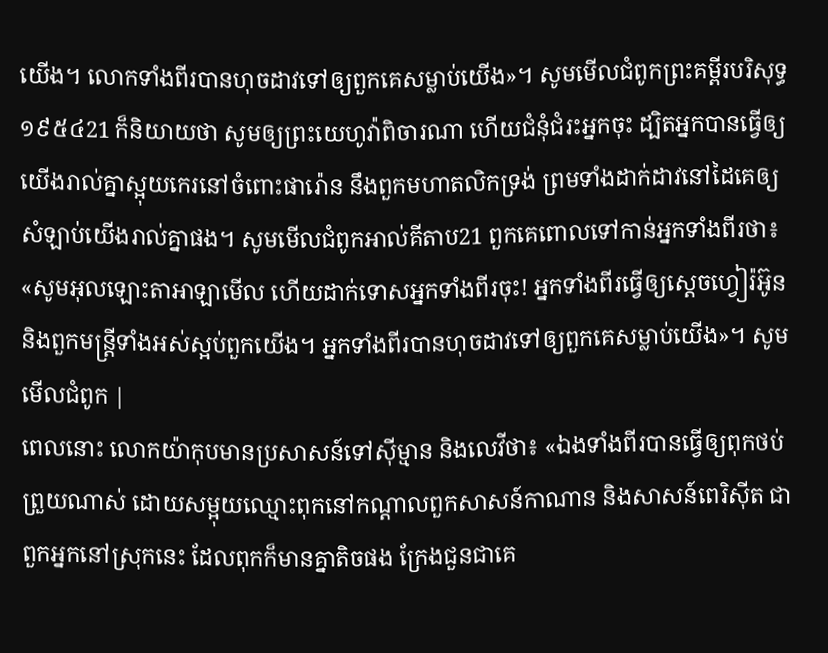យើង។ លោកទាំងពីរបានហុចដាវទៅឲ្យពួកគេសម្លាប់យើង»។ សូមមើលជំពូកព្រះគម្ពីរបរិសុទ្ធ ១៩៥៤21 ក៏និយាយថា សូមឲ្យព្រះយេហូវ៉ាពិចារណា ហើយជំនុំជំរះអ្នកចុះ ដ្បិតអ្នកបានធ្វើឲ្យយើងរាល់គ្នាស្អុយកេរនៅចំពោះផារ៉ោន នឹងពួកមហាតលិកទ្រង់ ព្រមទាំងដាក់ដាវនៅដៃគេឲ្យសំឡាប់យើងរាល់គ្នាផង។ សូមមើលជំពូកអាល់គីតាប21 ពួកគេពោលទៅកាន់អ្នកទាំងពីរថា៖ «សូមអុលឡោះតាអាឡាមើល ហើយដាក់ទោសអ្នកទាំងពីរចុះ! អ្នកទាំងពីរធ្វើឲ្យស្តេចហ្វៀរ៉អ៊ូន និងពួកមន្ត្រីទាំងអស់ស្អប់ពួកយើង។ អ្នកទាំងពីរបានហុចដាវទៅឲ្យពួកគេសម្លាប់យើង»។ សូមមើលជំពូក |
ពេលនោះ លោកយ៉ាកុបមានប្រសាសន៍ទៅស៊ីម្មាន និងលេវីថា៖ «ឯងទាំងពីរបានធ្វើឲ្យពុកថប់ព្រួយណាស់ ដោយសម្អុយឈ្មោះពុកនៅកណ្ដាលពួកសាសន៍កាណាន និងសាសន៍ពេរិស៊ីត ជាពួកអ្នកនៅស្រុកនេះ ដែលពុកក៏មានគ្នាតិចផង ក្រែងជួនជាគេ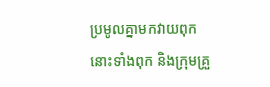ប្រមូលគ្នាមកវាយពុក នោះទាំងពុក និងក្រុមគ្រួ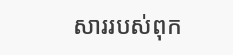សាររបស់ពុក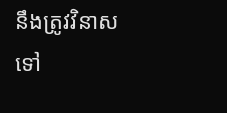នឹងត្រូវវិនាសទៅ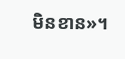មិនខាន»។